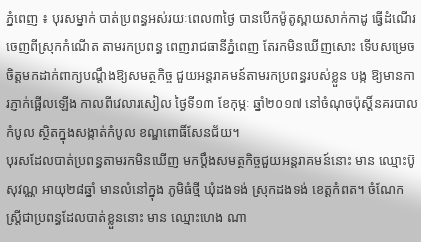ភ្នំពេញ ៖ បុរសម្នាក់ បាត់ប្រពន្ធអស់រយៈពេល៣ថ្ងៃ បានបើកម៉ូតូស្ពាយសាក់កាដូ ធ្វើដំណើរចេញពីស្រុកកំណើត តាមរកប្រពន្ធ ពេញរាជធានីភ្នំពេញ តែរកមិនឃើញសោះ ទើបសម្រេចចិត្តមកដាក់ពាក្យបណ្តឹងឱ្យសមត្ថកិច្ច ជួយអន្តរាគមន៍តាមរកប្រពន្ធរបស់ខ្លួន បង្ក ឱ្យមានការភ្ញាក់ផ្អើលឡើង កាលពីវេលារសៀល ថ្ងៃទី១៣ ខែកុម្ភៈ ឆ្នាំ២០១៧ នៅចំណុចប៉ុស្តិ៍នគរបាលកំបូល ស្ថិតក្នុងសង្កាត់កំបូល ខណ្ឌពោធិ៍សែនជ័យ។
បុរសដែលបាត់ប្រពន្ធតាមរកមិនឃើញ មកប្តឹងសមត្ថកិច្ចជួយអន្តរាគមន៍នោះ មាន ឈ្មោះប៊ូ សុវណ្ណ អាយុ២៨ឆ្នាំ មានលំនៅក្នុង ភូមិធំថ្មី ឃុំដងទង់ ស្រុកដងទង់ ខេត្តកំពត។ ចំណែកស្ត្រីជាប្រពន្ធដែលបាត់ខ្លួននោះ មាន ឈ្មោះហេង ណា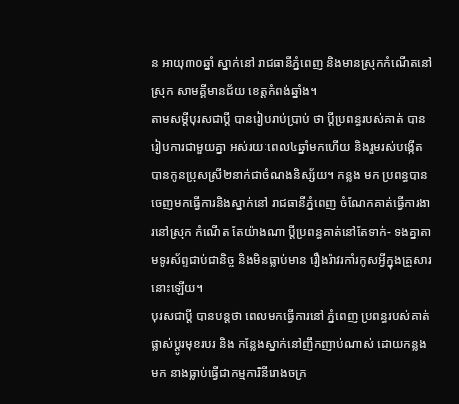ន អាយុ៣០ឆ្នាំ ស្នាក់នៅ រាជធានីភ្នំពេញ និងមានស្រុកកំណើតនៅស្រុក សាមគ្គីមានជ័យ ខេត្តកំពង់ឆ្នាំង។
តាមសម្តីបុរសជាប្តី បានរៀបរាប់ប្រាប់ ថា ប្តីប្រពន្ធរបស់គាត់ បានរៀបការជាមួយគ្នា អស់រយៈពេល៤ឆ្នាំមកហើយ និងរួមរស់បង្កើត បានកូនប្រុសស្រី២នាក់ជាចំណងនិស្ស័យ។ កន្លង មក ប្រពន្ធបានចេញមកធ្វើការនិងស្នាក់នៅ រាជធានីភ្នំពេញ ចំណែកគាត់ធ្វើការងារនៅស្រុក កំណើត តែយ៉ាងណា ប្តីប្រពន្ធគាត់នៅតែទាក់- ទងគ្នាតាមទូរស័ព្ទជាប់ជានិច្ច និងមិនធ្លាប់មាន រឿងរ៉ាវរកាំរកូសអ្វីក្នុងគ្រួសារនោះឡើយ។
បុរសជាប្តី បានបន្តថា ពេលមកធ្វើការនៅ ភ្នំពេញ ប្រពន្ធរបស់គាត់ផ្លាស់ប្តូរមុខរបរ និង កន្លែងស្នាក់នៅញឹកញាប់ណាស់ ដោយកន្លង មក នាងធ្លាប់ធ្វើជាកម្មការិនីរោងចក្រ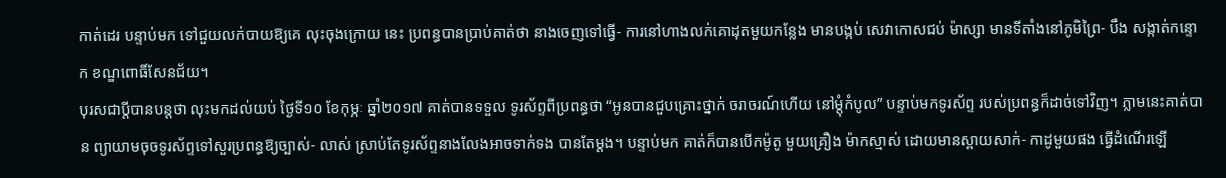កាត់ដេរ បន្ទាប់មក ទៅជួយលក់បាយឱ្យគេ លុះចុងក្រោយ នេះ ប្រពន្ធបានប្រាប់គាត់ថា នាងចេញទៅធ្វើ- ការនៅហាងលក់គោដុតមួយកន្លែង មានបង្កប់ សេវាកោសជប់ ម៉ាស្សា មានទីតាំងនៅភូមិព្រៃ- បឹង សង្កាត់កន្ទោក ខណ្ឌពោធិ៍សែនជ័យ។
បុរសជាប្តីបានបន្តថា លុះមកដល់យប់ ថ្ងៃទី១០ ខែកុម្ភៈ ឆ្នាំ២០១៧ គាត់បានទទួល ទូរស័ព្ទពីប្រពន្ធថា “អូនបានជួបគ្រោះថ្នាក់ ចរាចរណ៍ហើយ នៅម្តុំកំបូល” បន្ទាប់មកទូរស័ព្ទ របស់ប្រពន្ធក៏ដាច់ទៅវិញ។ ភ្លាមនេះគាត់បាន ព្យាយាមចុចទូរស័ព្ទទៅសួរប្រពន្ធឱ្យច្បាស់- លាស់ ស្រាប់តែទូរស័ព្ទនាងលែងអាចទាក់ទង បានតែម្តង។ បន្ទាប់មក គាត់ក៏បានបើកម៉ូតូ មួយគ្រឿង ម៉ាកស្មាស់ ដោយមានស្ពាយសាក់- កាដូមួយផង ធ្វើដំណើរឡើ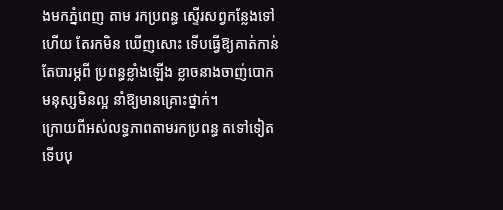ងមកភ្នំពេញ តាម រកប្រពន្ធ ស្ទើរសព្វកន្លែងទៅហើយ តែរកមិន ឃើញសោះ ទើបធ្វើឱ្យគាត់កាន់តែបារម្ភពី ប្រពន្ធខ្លាំងឡើង ខ្លាចនាងចាញ់បោកមនុស្សមិនល្អ នាំឱ្យមានគ្រោះថ្នាក់។
ក្រោយពីអស់លទ្ធភាពតាមរកប្រពន្ធ តទៅទៀត ទើបបុ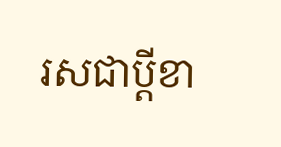រសជាប្តីខា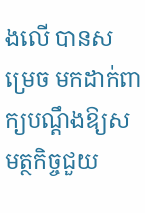ងលើ បានសម្រេច មកដាក់ពាក្យបណ្តឹងឱ្យសមត្ថកិច្ចជួយ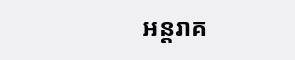អន្តរាគ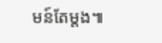មន៍តែម្តង៕